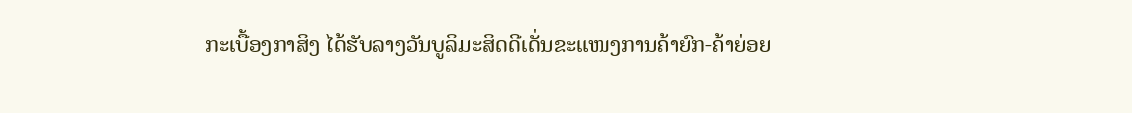ກະເບື້ອງກາສິງ ໄດ້ຮັບລາງວັນບູລິມະສິດດີເດັ່ນຂະແໜງການຄ້າຍົກ-ຄ້າຍ່ອຍ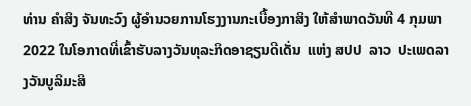ທ່ານ ຄໍາສິງ ຈັນທະວົງ ຜູ້ອໍານວຍການໂຮງງານກະເບື້ອງກາສິງ ໃຫ້ສໍາພາດວັນທີ 4 ກຸມພາ 2022 ໃນໂອກາດທີ່ເຂົ້າຮັບລາງວັນທຸລະກິດອາຊຽນດີເດັ່ນ  ແຫ່ງ ສປປ  ລາວ  ປະເພດລາງວັນບູລິມະສິ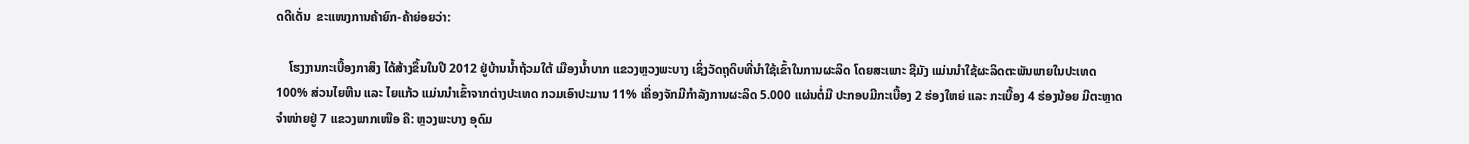ດດີເດັ່ນ  ຂະແໜງການຄ້າຍົກ-ຄ້າຍ່ອຍວ່າ:

    ໂຮງງານກະເບື້ອງກາສິງ ໄດ້ສ້າງຂຶ້ນໃນປີ 2012 ຢູ່ບ້ານນໍ້າຖ້ວມໃຕ້ ເມືອງນໍ້າບາກ ແຂວງຫຼວງພະບາງ ເຊິ່ງວັດຖຸດິບທີ່ນໍາໃຊ້ເຂົ້າໃນການຜະລິດ ໂດຍສະເພາະ ຊີມັງ ແມ່ນນໍາໃຊ້ຜະລິດຕະພັນພາຍໃນປະເທດ 100% ສ່ວນໄຍຫີນ ແລະ ໄຍແກ້ວ ແມ່ນນໍາເຂົ້າຈາກຕ່າງປະເທດ ກວມເອົາປະມານ 11% ເຄື່ອງຈັກມີກໍາລັງການຜະລິດ 5.000 ແຜ່ນຕໍ່ມື ປະກອບມີກະເບື້ອງ 2 ຮ່ອງໃຫຍ່ ແລະ ກະເບື້ອງ 4 ຮ່ອງນ້ອຍ ມີຕະຫຼາດຈໍາໜ່າຍຢູ່ 7 ແຂວງພາກເໜືອ ຄື: ຫຼວງພະບາງ ອຸດົມ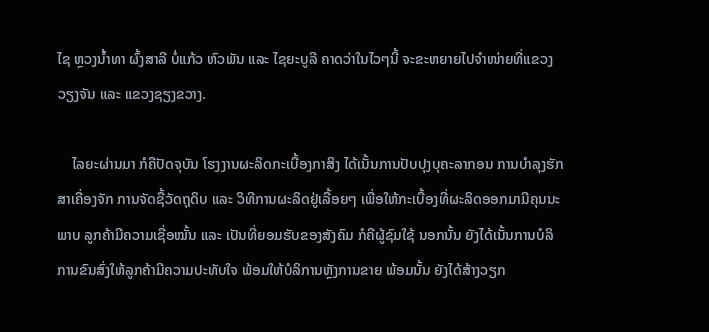ໄຊ ຫຼວງນໍ້າທາ ຜົ້ງສາລີ ບໍ່ແກ້ວ ຫົວພັນ ແລະ ໄຊຍະບູລີ ຄາດວ່າໃນໄວໆນີ້ ຈະຂະຫຍາຍໄປຈໍາໜ່າຍທີ່ແຂວງວຽງຈັນ ແລະ ແຂວງຊຽງຂວາງ.

    ໄລຍະຜ່ານມາ ກໍຄືປັດຈຸບັນ ໂຮງງານຜະລິດກະເບື້ອງກາສິງ ໄດ້ເນັ້ນການປັບປຸງບຸຄະລາກອນ ການບໍາລຸງຮັກສາເຄື່ອງຈັກ ການຈັດຊື້ວັດຖຸດິບ ແລະ ວິທີການຜະລິດຢູ່ເລື້ອຍໆ ເພື່ອໃຫ້ກະເບື້ອງທີ່ຜະລິດອອກມາມີຄຸນນະພາບ ລູກຄ້າມີຄວາມເຊື່ອໝັ້ນ ແລະ ເປັນທີ່ຍອມຮັບຂອງສັງຄົມ ກໍຄືຜູ້ຊົມໃຊ້ ນອກນັ້ນ ຍັງໄດ້ເນັ້ນການບໍລິການຂົນສົ່ງໃຫ້ລູກຄ້າມີຄວາມປະທັບໃຈ ພ້ອມໃຫ້ບໍລິການຫຼັງການຂາຍ ພ້ອມນັ້ນ ຍັງໄດ້ສ້າງວຽກ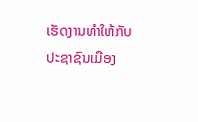ເຮັດງານທໍາໃຫ້ກັບປະຊາຊົນເມືອງ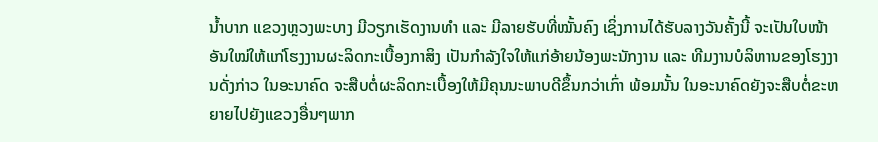ນໍ້າບາກ ແຂວງຫຼວງພະບາງ ມີວຽກເຮັດງານທໍາ ແລະ ມີລາຍຮັບທີ່ໝັ້ນຄົງ ເຊິ່ງການໄດ້ຮັບລາງວັນຄັ້ງນີ້ ຈະເປັນໃບໜ້າອັນໃໝ່ໃຫ້ແກ່ໂຮງງານຜະລິດກະເບື້ອງກາສິງ ເປັນກໍາລັງໃຈໃຫ້ແກ່ອ້າຍນ້ອງພະນັກງານ ແລະ ທີມງານບໍລິຫານຂອງໂຮງງານດັ່ງກ່າວ ໃນອະນາຄົດ ຈະສືບຕໍ່ຜະລິດກະເບື້ອງໃຫ້ມີຄຸນນະພາບດີຂຶ້ນກວ່າເກົ່າ ພ້ອມນັ້ນ ໃນອະນາຄົດຍັງຈະສືບຕໍ່ຂະຫຍາຍໄປຍັງແຂວງອື່ນໆພາກ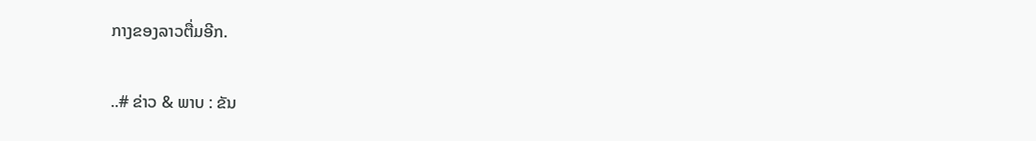ກາງຂອງລາວຕື່ມອີກ.

..# ຂ່າວ & ພາບ : ຂັນ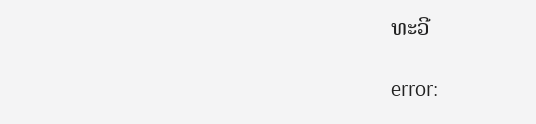ທະວີ

error: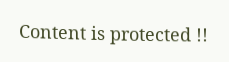Content is protected !!